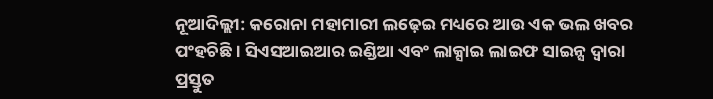ନୂଆଦିଲ୍ଲୀ: କରୋନା ମହାମାରୀ ଲଢ଼େଇ ମଧ୍ୟରେ ଆଉ ଏକ ଭଲ ଖବର ପଂହଚିଛି । ସିଏସଆଇଆର ଇଣ୍ଡିଆ ଏବଂ ଲାକ୍ସାଇ ଲାଇଫ ସାଇନ୍ସ ଦ୍ୱାରା ପ୍ରସ୍ତୁତ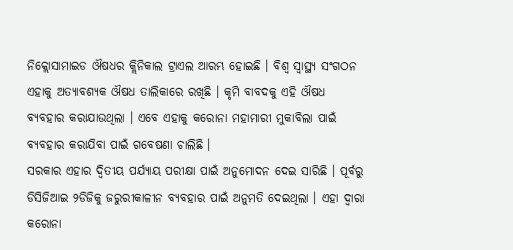ନିକ୍ଲୋସାମାଇଡ ଔଷଧର କ୍ଲିନିକାଲ ଟ୍ରାଏଲ ଆରମ୍ଭ ହୋଇଛି । ବିଶ୍ୱ ସ୍ୱାସ୍ଥ୍ୟ ସଂଗଠନ ଏହାକୁ ଅତ୍ୟାବଶ୍ୟକ ଔଷଧ ତାଲିକାରେ ରଖିଛି । କୃମି ବାବଦକୁ ଏହି ଔଷଧ ବ୍ୟବହାର କରାଯାଉଥିଲା । ଏବେ ଏହାକୁ କରୋନା ମହାମାରୀ ମୁକାବିଲା ପାଇଁ ବ୍ୟବହାର କରାଯିବା ପାଇଁ ଗବେଷଣା ଚାଲିଛି ।
ସରକାର ଏହାର ଦ୍ୱିତୀୟ ପର୍ଯ୍ୟାୟ ପରୀକ୍ଷା ପାଇଁ ଅନୁମୋଦନ ଦେଇ ସାରିଛି । ପୂର୍ବରୁ ଡିସିଜିଆଇ ୨ଡିଜିକୁ ଜରୁରୀକାଳୀନ ବ୍ୟବହାର ପାଇଁ ଅନୁମତି ଦେଇଥିଲା । ଏହା ଦ୍ୱାରା କରୋନା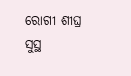ରୋଗୀ ଶୀଘ୍ର ସୁସ୍ଥ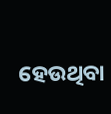ହେଉଥିବା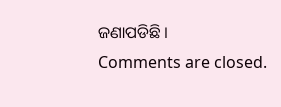ଜଣାପଡିଛି ।
Comments are closed.